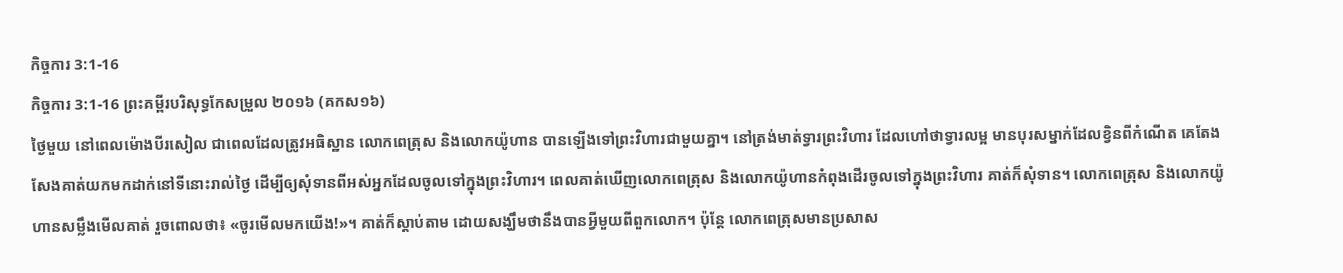កិច្ចការ 3:1-16
កិច្ចការ 3:1-16 ព្រះគម្ពីរបរិសុទ្ធកែសម្រួល ២០១៦ (គកស១៦)
ថ្ងៃមួយ នៅពេលម៉ោងបីរសៀល ជាពេលដែលត្រូវអធិស្ឋាន លោកពេត្រុស និងលោកយ៉ូហាន បានឡើងទៅព្រះវិហារជាមួយគ្នា។ នៅត្រង់មាត់ទ្វារព្រះវិហារ ដែលហៅថាទ្វារលម្អ មានបុរសម្នាក់ដែលខ្វិនពីកំណើត គេតែងសែងគាត់យកមកដាក់នៅទីនោះរាល់ថ្ងៃ ដើម្បីឲ្យសុំទានពីអស់អ្នកដែលចូលទៅក្នុងព្រះវិហារ។ ពេលគាត់ឃើញលោកពេត្រុស និងលោកយ៉ូហានកំពុងដើរចូលទៅក្នុងព្រះវិហារ គាត់ក៏សុំទាន។ លោកពេត្រុស និងលោកយ៉ូហានសម្លឹងមើលគាត់ រួចពោលថា៖ «ចូរមើលមកយើង!»។ គាត់ក៏ស្តាប់តាម ដោយសង្ឃឹមថានឹងបានអ្វីមួយពីពួកលោក។ ប៉ុន្ដែ លោកពេត្រុសមានប្រសាស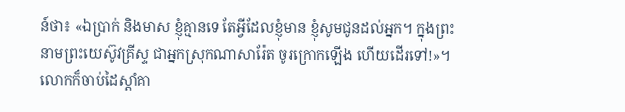ន៍ថា៖ «ឯប្រាក់ និងមាស ខ្ញុំគ្មានទេ តែអ្វីដែលខ្ញុំមាន ខ្ញុំសូមជូនដល់អ្នក។ ក្នុងព្រះនាមព្រះយេស៊ូវគ្រីស្ទ ជាអ្នកស្រុកណាសារ៉ែត ចូរក្រោកឡើង ហើយដើរទៅ!»។ លោកក៏ចាប់ដៃស្តាំគា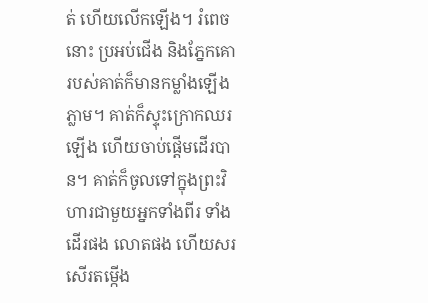ត់ ហើយលើកឡើង។ រំពេចនោះ ប្រអប់ជើង និងភ្នែកគោរបស់គាត់ក៏មានកម្លាំងឡើងភ្លាម។ គាត់ក៏ស្ទុះក្រោកឈរឡើង ហើយចាប់ផ្ដើមដើរបាន។ គាត់ក៏ចូលទៅក្នុងព្រះវិហារជាមួយអ្នកទាំងពីរ ទាំងដើរផង លោតផង ហើយសរសើរតម្កើង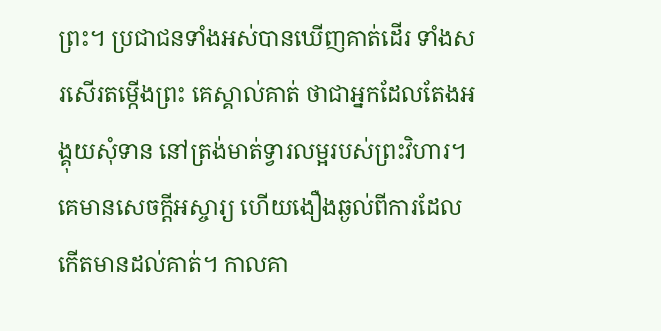ព្រះ។ ប្រជាជនទាំងអស់បានឃើញគាត់ដើរ ទាំងសរសើរតម្កើងព្រះ គេស្គាល់គាត់ ថាជាអ្នកដែលតែងអង្គុយសុំទាន នៅត្រង់មាត់ទ្វារលម្អរបស់ព្រះវិហារ។ គេមានសេចក្តីអស្ចារ្យ ហើយងឿងឆ្ងល់ពីការដែលកើតមានដល់គាត់។ កាលគា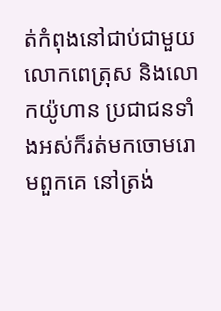ត់កំពុងនៅជាប់ជាមួយលោកពេត្រុស និងលោកយ៉ូហាន ប្រជាជនទាំងអស់ក៏រត់មកចោមរោមពួកគេ នៅត្រង់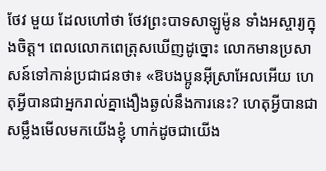ថែវ មួយ ដែលហៅថា ថែវព្រះបាទសាឡូម៉ូន ទាំងអស្ចារ្យក្នុងចិត្ត។ ពេលលោកពេត្រុសឃើញដូច្នោះ លោកមានប្រសាសន៍ទៅកាន់ប្រជាជនថា៖ «ឱបងប្អូនអ៊ីស្រាអែលអើយ ហេតុអ្វីបានជាអ្នករាល់គ្នាងឿងឆ្ងល់នឹងការនេះ? ហេតុអ្វីបានជាសម្លឹងមើលមកយើងខ្ញុំ ហាក់ដូចជាយើង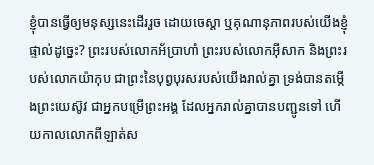ខ្ញុំបានធ្វើឲ្យមនុស្សនេះដើររួច ដោយចេស្ដា ឬគុណានុភាពរបស់យើងខ្ញុំផ្ទាល់ដូច្នេះ? ព្រះរបស់លោកអ័ប្រាហាំ ព្រះរបស់លោកអ៊ីសាក និងព្រះរបស់លោកយ៉ាកុប ជាព្រះនៃបុព្វបុរសរបស់យើងរាល់គ្នា ទ្រង់បានតម្កើងព្រះយេស៊ូវ ជាអ្នកបម្រើព្រះអង្គ ដែលអ្នករាល់គ្នាបានបញ្ជូនទៅ ហើយកាលលោកពីឡាត់ស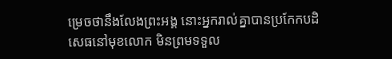ម្រេចថានឹងលែងព្រះអង្គ នោះអ្នករាល់គ្នាបានប្រកែកបដិសេធនៅមុខលោក មិនព្រមទទួល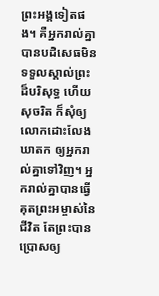ព្រះអង្គទៀតផង។ គឺអ្នករាល់គ្នាបានបដិសេធមិនទទួលស្គាល់ព្រះដ៏បរិសុទ្ធ ហើយសុចរិត ក៏សុំឲ្យលោកដោះលែងឃាតក ឲ្យអ្នករាល់គ្នាទៅវិញ។ អ្នករាល់គ្នាបានធ្វើគុតព្រះអម្ចាស់នៃជីវិត តែព្រះបានប្រោសឲ្យ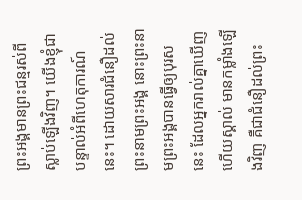ព្រះអង្គមានព្រះជន្មរស់ពីស្លាប់ឡើងវិញ។ យើងខ្ញុំជាបន្ទាល់អំពីហេតុការណ៍នេះ។ ដោយសារជំនឿដល់ព្រះនាមព្រះអង្គ នោះព្រះនាមព្រះអង្គបានធ្វើឲ្យបុរសនេះ ដែលអ្នករាល់គ្នាឃើញ ហើយស្គាល់ មានកម្លាំងឡើងវិញ គឺជាជំនឿដល់ព្រះ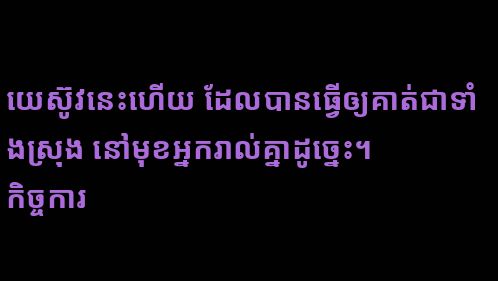យេស៊ូវនេះហើយ ដែលបានធ្វើឲ្យគាត់ជាទាំងស្រុង នៅមុខអ្នករាល់គ្នាដូច្នេះ។
កិច្ចការ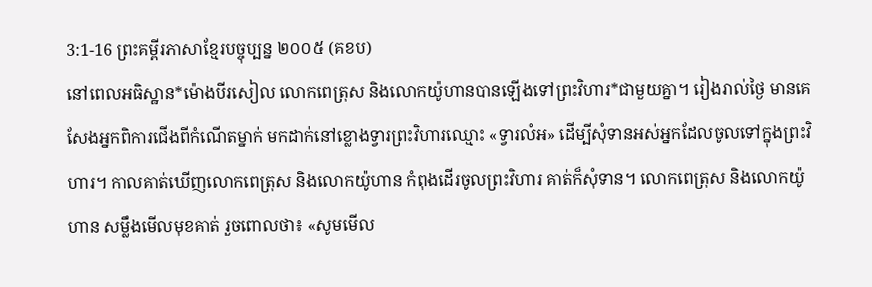3:1-16 ព្រះគម្ពីរភាសាខ្មែរបច្ចុប្បន្ន ២០០៥ (គខប)
នៅពេលអធិស្ឋាន*ម៉ោងបីរសៀល លោកពេត្រុស និងលោកយ៉ូហានបានឡើងទៅព្រះវិហារ*ជាមួយគ្នា។ រៀងរាល់ថ្ងៃ មានគេសែងអ្នកពិការជើងពីកំណើតម្នាក់ មកដាក់នៅខ្លោងទ្វារព្រះវិហារឈ្មោះ «ទ្វារលំអ» ដើម្បីសុំទានអស់អ្នកដែលចូលទៅក្នុងព្រះវិហារ។ កាលគាត់ឃើញលោកពេត្រុស និងលោកយ៉ូហាន កំពុងដើរចូលព្រះវិហារ គាត់ក៏សុំទាន។ លោកពេត្រុស និងលោកយ៉ូហាន សម្លឹងមើលមុខគាត់ រួចពោលថា៖ «សូមមើល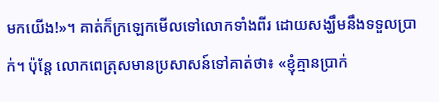មកយើង!»។ គាត់ក៏ក្រឡេកមើលទៅលោកទាំងពីរ ដោយសង្ឃឹមនឹងទទួលប្រាក់។ ប៉ុន្តែ លោកពេត្រុសមានប្រសាសន៍ទៅគាត់ថា៖ «ខ្ញុំគ្មានប្រាក់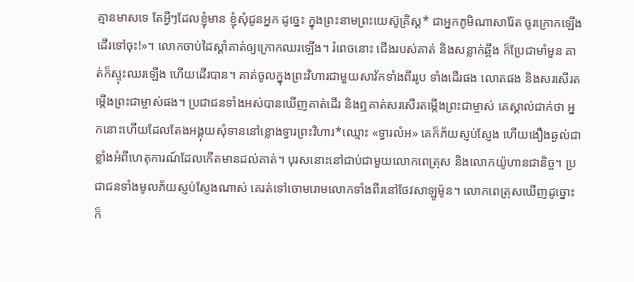គ្មានមាសទេ តែអ្វីៗដែលខ្ញុំមាន ខ្ញុំសុំជូនអ្នក ដូច្នេះ ក្នុងព្រះនាមព្រះយេស៊ូគ្រិស្ត* ជាអ្នកភូមិណាសារ៉ែត ចូរក្រោកឡើង ដើរទៅចុះ!»។ លោកចាប់ដៃស្ដាំគាត់ឲ្យក្រោកឈរឡើង។ រំពេចនោះ ជើងរបស់គាត់ និងសន្លាក់ឆ្អឹង ក៏ប្រែជាមាំមួន គាត់ក៏ស្ទុះឈរឡើង ហើយដើរបាន។ គាត់ចូលក្នុងព្រះវិហារជាមួយសាវ័កទាំងពីររូប ទាំងដើរផង លោតផង និងសរសើរតម្កើងព្រះជាម្ចាស់ផង។ ប្រជាជនទាំងអស់បានឃើញគាត់ដើរ និងឮគាត់សរសើរតម្កើងព្រះជាម្ចាស់ គេស្គាល់ជាក់ថា អ្នកនោះហើយដែលតែងអង្គុយសុំទាននៅខ្លោងទ្វារព្រះវិហារ*ឈ្មោះ «ទ្វារលំអ» គេក៏ភ័យស្ញប់ស្ញែង ហើយងឿងឆ្ងល់ជាខ្លាំងអំពីហេតុការណ៍ដែលកើតមានដល់គាត់។ បុរសនោះនៅជាប់ជាមួយលោកពេត្រុស និងលោកយ៉ូហានជានិច្ច។ ប្រជាជនទាំងមូលភ័យស្ញប់ស្ញែងណាស់ គេរត់ទៅចោមរោមលោកទាំងពីរនៅថែវសាឡូម៉ូន។ លោកពេត្រុសឃើញដូច្នោះ ក៏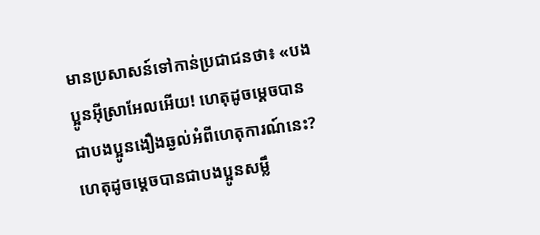មានប្រសាសន៍ទៅកាន់ប្រជាជនថា៖ «បងប្អូនអ៊ីស្រាអែលអើយ! ហេតុដូចម្ដេចបានជាបងប្អូនងឿងឆ្ងល់អំពីហេតុការណ៍នេះ? ហេតុដូចម្ដេចបានជាបងប្អូនសម្លឹ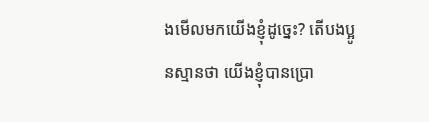ងមើលមកយើងខ្ញុំដូច្នេះ? តើបងប្អូនស្មានថា យើងខ្ញុំបានប្រោ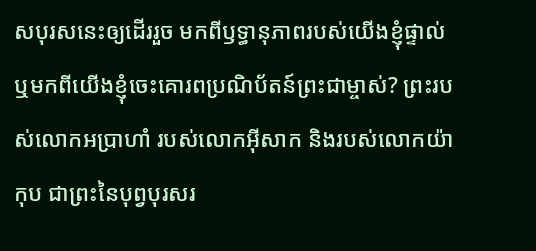សបុរសនេះឲ្យដើររួច មកពីឫទ្ធានុភាពរបស់យើងខ្ញុំផ្ទាល់ ឬមកពីយើងខ្ញុំចេះគោរពប្រណិប័តន៍ព្រះជាម្ចាស់? ព្រះរបស់លោកអប្រាហាំ របស់លោកអ៊ីសាក និងរបស់លោកយ៉ាកុប ជាព្រះនៃបុព្វបុរសរ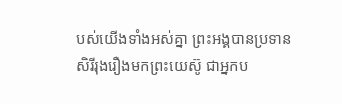បស់យើងទាំងអស់គ្នា ព្រះអង្គបានប្រទានសិរីរុងរឿងមកព្រះយេស៊ូ ជាអ្នកប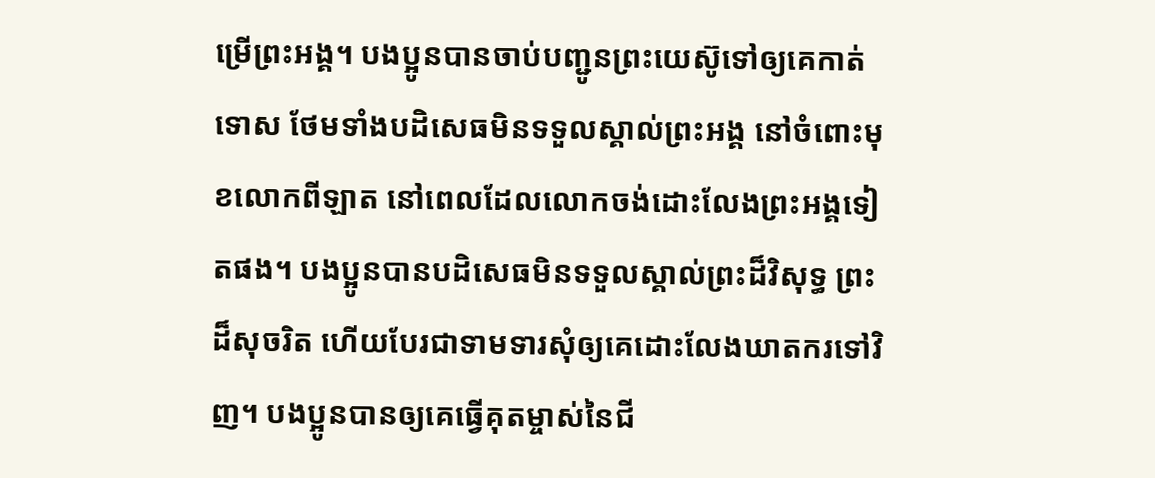ម្រើព្រះអង្គ។ បងប្អូនបានចាប់បញ្ជូនព្រះយេស៊ូទៅឲ្យគេកាត់ទោស ថែមទាំងបដិសេធមិនទទួលស្គាល់ព្រះអង្គ នៅចំពោះមុខលោកពីឡាត នៅពេលដែលលោកចង់ដោះលែងព្រះអង្គទៀតផង។ បងប្អូនបានបដិសេធមិនទទួលស្គាល់ព្រះដ៏វិសុទ្ធ ព្រះដ៏សុចរិត ហើយបែរជាទាមទារសុំឲ្យគេដោះលែងឃាតករទៅវិញ។ បងប្អូនបានឲ្យគេធ្វើគុតម្ចាស់នៃជី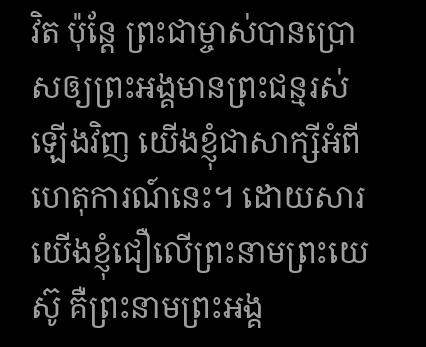វិត ប៉ុន្តែ ព្រះជាម្ចាស់បានប្រោសឲ្យព្រះអង្គមានព្រះជន្មរស់ឡើងវិញ យើងខ្ញុំជាសាក្សីអំពីហេតុការណ៍នេះ។ ដោយសារយើងខ្ញុំជឿលើព្រះនាមព្រះយេស៊ូ គឺព្រះនាមព្រះអង្គ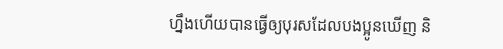ហ្នឹងហើយបានធ្វើឲ្យបុរសដែលបងប្អូនឃើញ និ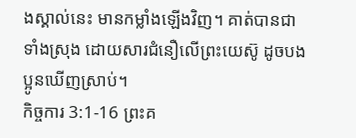ងស្គាល់នេះ មានកម្លាំងឡើងវិញ។ គាត់បានជាទាំងស្រុង ដោយសារជំនឿលើព្រះយេស៊ូ ដូចបងប្អូនឃើញស្រាប់។
កិច្ចការ 3:1-16 ព្រះគ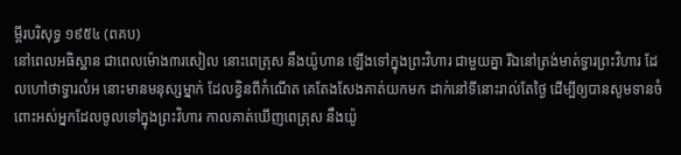ម្ពីរបរិសុទ្ធ ១៩៥៤ (ពគប)
នៅពេលអធិស្ឋាន ជាពេលម៉ោង៣រសៀល នោះពេត្រុស នឹងយ៉ូហាន ឡើងទៅក្នុងព្រះវិហារ ជាមួយគ្នា រីឯនៅត្រង់មាត់ទ្វារព្រះវិហារ ដែលហៅថាទ្វារលំអ នោះមានមនុស្សម្នាក់ ដែលខ្វិនពីកំណើត គេតែងសែងគាត់យកមក ដាក់នៅទីនោះរាល់តែថ្ងៃ ដើម្បីឲ្យបានសូមទានចំពោះអស់អ្នកដែលចូលទៅក្នុងព្រះវិហារ កាលគាត់ឃើញពេត្រុស នឹងយ៉ូ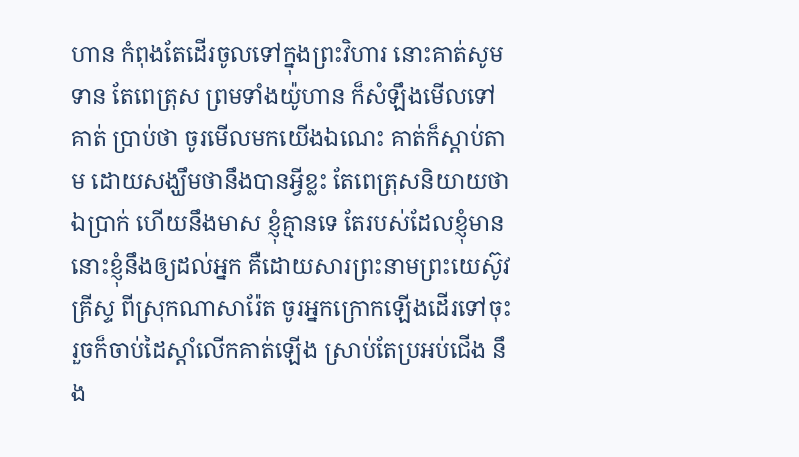ហាន កំពុងតែដើរចូលទៅក្នុងព្រះវិហារ នោះគាត់សូមទាន តែពេត្រុស ព្រមទាំងយ៉ូហាន ក៏សំឡឹងមើលទៅគាត់ ប្រាប់ថា ចូរមើលមកយើងឯណេះ គាត់ក៏ស្តាប់តាម ដោយសង្ឃឹមថានឹងបានអ្វីខ្លះ តែពេត្រុសនិយាយថា ឯប្រាក់ ហើយនឹងមាស ខ្ញុំគ្មានទេ តែរបស់ដែលខ្ញុំមាន នោះខ្ញុំនឹងឲ្យដល់អ្នក គឺដោយសារព្រះនាមព្រះយេស៊ូវគ្រីស្ទ ពីស្រុកណាសារ៉ែត ចូរអ្នកក្រោកឡើងដើរទៅចុះ រួចក៏ចាប់ដៃស្តាំលើកគាត់ឡើង ស្រាប់តែប្រអប់ជើង នឹង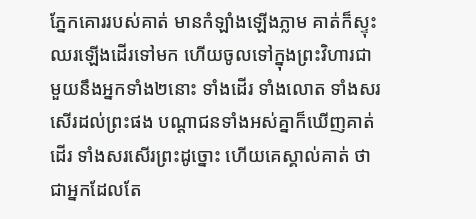ភ្នែកគោររបស់គាត់ មានកំឡាំងឡើងភ្លាម គាត់ក៏ស្ទុះឈរឡើងដើរទៅមក ហើយចូលទៅក្នុងព្រះវិហារជាមួយនឹងអ្នកទាំង២នោះ ទាំងដើរ ទាំងលោត ទាំងសរសើរដល់ព្រះផង បណ្តាជនទាំងអស់គ្នាក៏ឃើញគាត់ដើរ ទាំងសរសើរព្រះដូច្នោះ ហើយគេស្គាល់គាត់ ថាជាអ្នកដែលតែ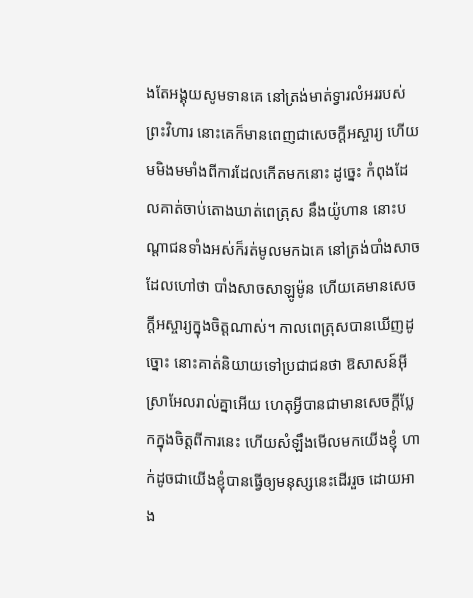ងតែអង្គុយសូមទានគេ នៅត្រង់មាត់ទ្វារលំអររបស់ព្រះវិហារ នោះគេក៏មានពេញជាសេចក្ដីអស្ចារ្យ ហើយមមិងមមាំងពីការដែលកើតមកនោះ ដូច្នេះ កំពុងដែលគាត់ចាប់តោងឃាត់ពេត្រុស នឹងយ៉ូហាន នោះបណ្តាជនទាំងអស់ក៏រត់មូលមកឯគេ នៅត្រង់បាំងសាចដែលហៅថា បាំងសាចសាឡូម៉ូន ហើយគេមានសេចក្ដីអស្ចារ្យក្នុងចិត្តណាស់។ កាលពេត្រុសបានឃើញដូច្នោះ នោះគាត់និយាយទៅប្រជាជនថា ឱសាសន៍អ៊ីស្រាអែលរាល់គ្នាអើយ ហេតុអ្វីបានជាមានសេចក្ដីប្លែកក្នុងចិត្តពីការនេះ ហើយសំឡឹងមើលមកយើងខ្ញុំ ហាក់ដូចជាយើងខ្ញុំបានធ្វើឲ្យមនុស្សនេះដើររួច ដោយអាង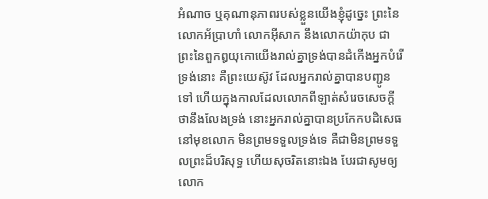អំណាច ឬគុណានុភាពរបស់ខ្លួនយើងខ្ញុំដូច្នេះ ព្រះនៃលោកអ័ប្រាហាំ លោកអ៊ីសាក នឹងលោកយ៉ាកុប ជាព្រះនៃពួកឰយុកោយើងរាល់គ្នាទ្រង់បានដំកើងអ្នកបំរើទ្រង់នោះ គឺព្រះយេស៊ូវ ដែលអ្នករាល់គ្នាបានបញ្ជូនទៅ ហើយក្នុងកាលដែលលោកពីឡាត់សំរេចសេចក្ដីថានឹងលែងទ្រង់ នោះអ្នករាល់គ្នាបានប្រកែកបដិសេធនៅមុខលោក មិនព្រមទទួលទ្រង់ទេ គឺជាមិនព្រមទទួលព្រះដ៏បរិសុទ្ធ ហើយសុចរិតនោះឯង បែរជាសូមឲ្យលោក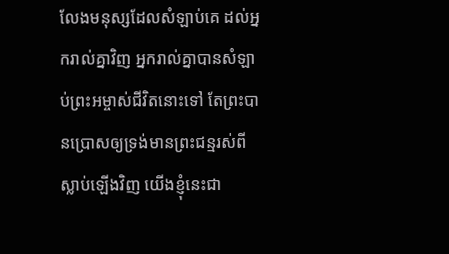លែងមនុស្សដែលសំឡាប់គេ ដល់អ្នករាល់គ្នាវិញ អ្នករាល់គ្នាបានសំឡាប់ព្រះអម្ចាស់ជីវិតនោះទៅ តែព្រះបានប្រោសឲ្យទ្រង់មានព្រះជន្មរស់ពីស្លាប់ឡើងវិញ យើងខ្ញុំនេះជា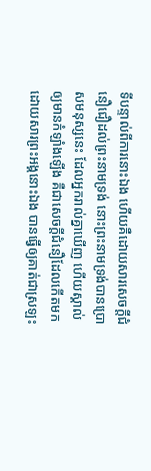ទីបន្ទាល់ពីការនោះឯង ហើយគឺដោយសារសេចក្ដីជំនឿជឿដល់ព្រះនាមទ្រង់ នោះព្រះនាមទ្រង់បានប្រោសមនុស្សនេះ ដែលអ្នករាល់គ្នាឃើញ ហើយស្គាល់ ឲ្យមានកំឡាំងឡើង គឺជាសេចក្ដីជំនឿដែលកើតមក ដោយសារព្រះអង្គនោះឯង បានធ្វើឲ្យគាត់ជាស្រឡះ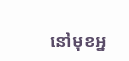នៅមុខអ្ន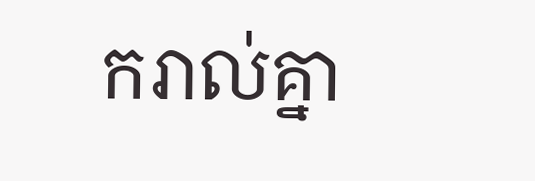ករាល់គ្នា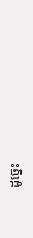ដូច្នេះ